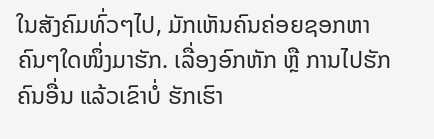ໃນສັງຄົມທົ່ວໆໄປ, ມັກເຫັນຄົນຄ່ອຍຊອກຫາຄົນໆໃດໜຶ່ງມາຮັກ. ເລື່ອງອົກຫັກ ຫຼື ການໄປຮັກຄົນອື່ນ ແລ້ວເຂົາບໍ່ ຮັກເຮົາ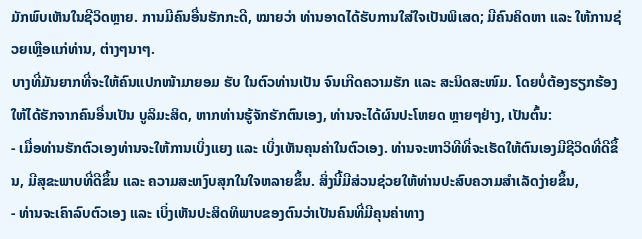ມັກພົບເຫັນໃນຊີວິດຫຼາຍ. ການມີຄົນອື່ນຮັກກະດີ, ໝາຍວ່າ ທ່ານອາດໄດ້ຮັບການໃສ່ໃຈເປັນພິເສດ; ມີຄົນຄິດຫາ ແລະ ໃຫ້ການຊ່ວຍເຫຼືອແກ່ທ່ານ, ຕ່າງໆນາໆ.
ບາງທີ່ມັນຍາກທີ່ຈະໃຫ້ຄົນແປກໜ້າມາຍອມ ຮັບ ໃນຕົວທ່ານເປັນ ຈົນເກີດຄວາມຮັກ ແລະ ສະນິດສະໜົມ. ໂດຍບໍ່ຕ້ອງຮຽກຮ້ອງໃຫ້ໄດ້ຮັກຈາກຄົນອື່ນເປັນ ບູລິມະສິດ, ຫາກທ່ານຮູ້ຈັກຮັກຕົນເອງ, ທ່ານຈະໄດ້ຜົນປະໂຫຍດ ຫຼາຍໆຢ່າງ, ເປັນຕົ້ນ:
- ເມື່ອທ່ານຮັກຕົວເອງທ່ານຈະໃຫ້ການເບິ່ງແຍງ ແລະ ເບິ່ງເຫັນຄຸນຄ່າໃນຕົວເອງ. ທ່ານຈະຫາວິທີທີ່ຈະເຮັດໃຫ້ຕົນເອງມີຊີວິດທີ່ດີຂຶ້ນ, ມີສຸຂະພາບທີ່ດີຂຶ້ນ ແລະ ຄວາມສະຫງົບສຸກໃນໃຈຫລາຍຂຶ້ນ. ສິ່ງນີ້ມີສ່ວນຊ່ວຍໃຫ້ທ່ານປະສົບຄວາມສຳເລັດງ່າຍຂຶ້ນ,
- ທ່ານຈະເຄົາລົບຕົວເອງ ແລະ ເບິ່ງເຫັນປະສິດທິພາບຂອງຕົນວ່າເປັນຄົນທີ່ມີຄຸນຄ່າທາງ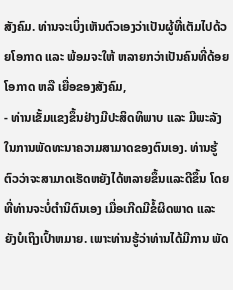ສັງຄົມ. ທ່ານຈະເບິ່ງເຫັນຕົວເອງວ່າເປັນຜູ້ທີ່ເຕັມໄປດ້ວຍໂອກາດ ແລະ ພ້ອມຈະໃຫ້ ຫລາຍກວ່າເປັນຄົນທີ່ດ້ອຍໂອກາດ ຫລື ເຍື່ອຂອງສັງຄົມ,
- ທ່ານເຂັ້ມແຂງຂຶ້ນຢ່າງມີປະສິດທິພາບ ແລະ ມີພະລັງໃນການພັດທະນາຄວາມສາມາດຂອງຕົນເອງ. ທ່ານຮູ້ຕົວວ່າຈະສາມາດເຮັດຫຍັງໄດ້ຫລາຍຂຶ້ນແລະດີຂຶ້ນ ໂດຍທີ່ທ່ານຈະບໍ່ຕໍານິຕົນເອງ ເມື່ອເກີດມີຂໍ້ຜິດພາດ ແລະ ຍັງບໍເຖິງເປົ້າຫມາຍ. ເພາະທ່ານຮູ້ວ່າທ່ານໄດ້ມີການ ພັດ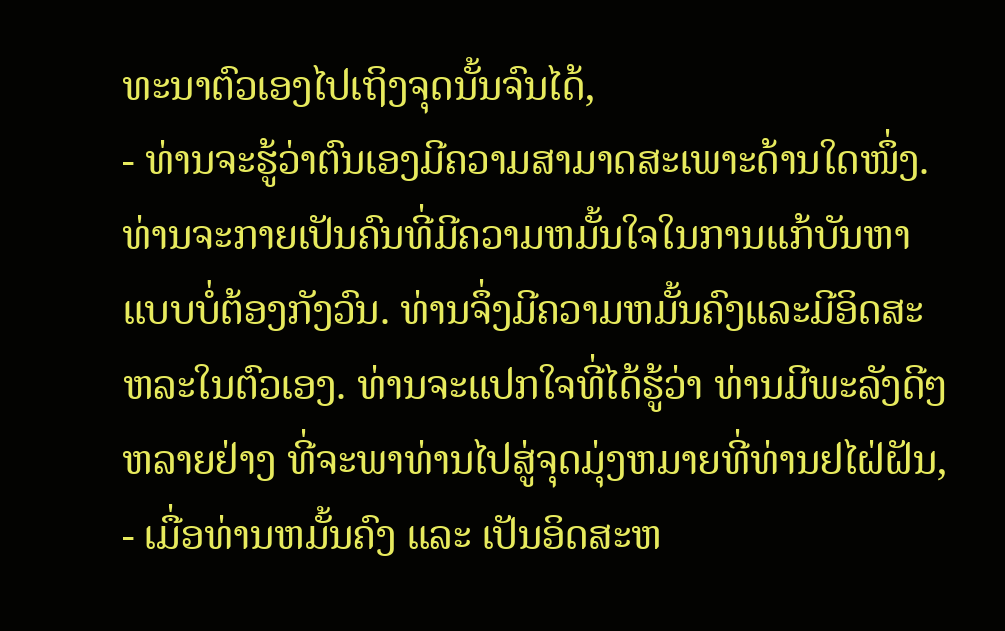ທະນາຕົວເອງໄປເຖິງຈຸດນັ້ນຈົນໄດ້,
- ທ່ານຈະຮູ້ວ່າຕົນເອງມີຄວາມສາມາດສະເພາະດ້ານໃດໜຶ່ງ. ທ່ານຈະກາຍເປັນຄົນທີ່ມີຄວາມຫມັ້ນໃຈໃນການແກ້ບັນຫາ ແບບບໍ່ຕ້ອງກັງວົນ. ທ່ານຈຶ່ງມີຄວາມຫມັ້ນຄົງແລະມີອິດສະຫລະໃນຕົວເອງ. ທ່ານຈະແປກໃຈທີ່ໄດ້ຮູ້ວ່າ ທ່ານມີພະລັງດີໆຫລາຍຢ່າງ ທີ່ຈະພາທ່ານໄປສູ່ຈຸດມຸ່ງຫມາຍທີ່ທ່ານຢໄຝ່ຝັນ,
- ເມື່ອທ່ານຫມັ້ນຄົງ ແລະ ເປັນອິດສະຫ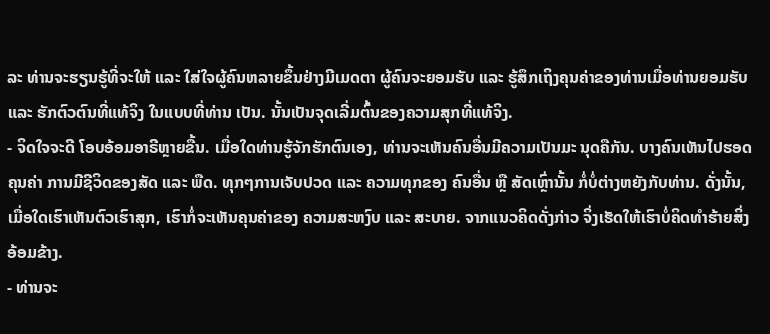ລະ ທ່ານຈະຮຽນຮູ້ທີ່ຈະໃຫ້ ແລະ ໃສ່ໃຈຜູ້ຄົນຫລາຍຂຶ້ນຢ່າງມີເມດຕາ ຜູ້ຄົນຈະຍອມຮັບ ແລະ ຮູ້ສຶກເຖິງຄຸນຄ່າຂອງທ່ານເມື່ອທ່ານຍອມຮັບ ແລະ ຮັກຕົວຕົນທີ່ແທ້ຈິງ ໃນແບບທີ່ທ່ານ ເປັນ. ນັ້ນເປັນຈຸດເລີ່ມຕົ້ນຂອງຄວາມສຸກທີ່ແທ້ຈິງ.
- ຈິດໃຈຈະດີ ໂອບອ້ອມອາຣີຫຼາຍຂື້ນ. ເມື່ອໃດທ່ານຮູ້ຈັກຮັກຕົນເອງ, ທ່ານຈະເຫັນຄົນອື່ນມີຄວາມເປັນມະ ນຸດຄືກັນ. ບາງຄົນເຫັນໄປຮອດຄຸນຄ່າ ການມີຊີວິດຂອງສັດ ແລະ ພືດ. ທຸກໆການເຈັບປວດ ແລະ ຄວາມທຸກຂອງ ຄົນອື່ນ ຫຼື ສັດເຫຼົ່ານັ້ນ ກໍ່ບໍ່ຕ່າງຫຍັງກັບທ່ານ. ດັ່ງນັ້ນ, ເມື່ອໃດເຮົາເຫັນຕົວເຮົາສຸກ, ເຮົາກໍ່ຈະເຫັນຄຸນຄ່າຂອງ ຄວາມສະຫງົບ ແລະ ສະບາຍ. ຈາກແນວຄິດດັ່ງກ່າວ ຈິ່ງເຮັດໃຫ້ເຮົາບໍ່ຄິດທຳຮ້າຍສິ່ງອ້ອມຂ້າງ.
- ທ່ານຈະ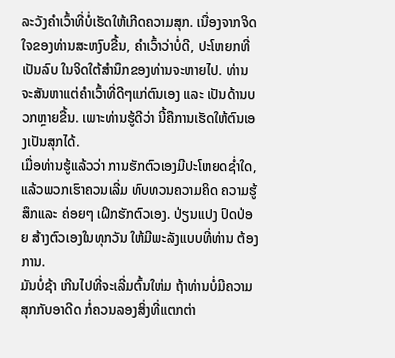ລະວັງຄຳເວົ້າທີ່ບໍ່ເຮັດໃຫ້ເກີດຄວາມສຸກ. ເນື່ອງຈາກຈິດໃຈຂອງທ່ານສະຫງົບຂື້ນ, ຄຳເວົ້າວ່າບໍ່ດີ, ປະໂຫຍກທີ່ເປັນລົບ ໃນຈິດໃຕ້ສຳນຶກຂອງທ່ານຈະຫາຍໄປ. ທ່ານຈະສັນຫາແຕ່ຄຳເວົ້າທີ່ດີໆແກ່ຕົນເອງ ແລະ ເປັນດ້ານບວກຫຼາຍຂື້ນ. ເພາະທ່ານຮູ້ດີວ່າ ນີ້ຄືການເຮັດໃຫ້ຕົນເອງເປັນສຸກໄດ້.
ເມື່ອທ່ານຮູ້ແລ້ວວ່າ ການຮັກຕົວເອງມີປະໂຫຍດຊ່ຳໃດ, ແລ້ວພວກເຮົາຄວນເລີ່ມ ທົບທວນຄວາມຄິດ ຄວາມຮູ້ສຶກແລະ ຄ່ອຍໆ ເຝິກຮັກຕົວເອງ. ປ່ຽນແປງ ປົດປ່ອຍ ສ້າງຕົວເອງໃນທຸກວັນ ໃຫ້ມີພະລັງແບບທີ່ທ່ານ ຕ້ອງການ.
ມັນບໍ່ຊ້າ ເກີນໄປທີ່ຈະເລີ່ມຕົ້ນໃຫ່ມ ຖ້າທ່ານບໍ່ມີຄວາມສຸກກັບອາດີດ ກໍ່ຄວນລອງສິ່ງທີ່ແຕກຕ່າ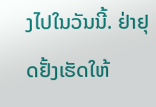ງໄປໃນວັນນີ້. ຢ່າຢຸດຢັ້ງເຮັດໃຫ້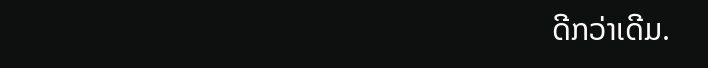ດີກວ່າເດີມ.